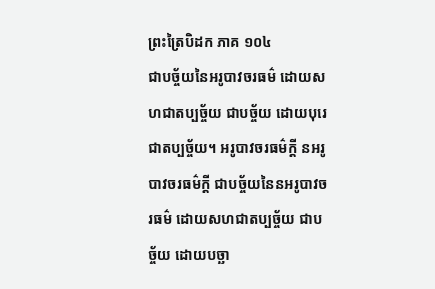ព្រះត្រៃបិដក ភាគ ១០៤
ជាបច្ច័យនៃអរូបាវចរធម៌ ដោយសហជាតប្បច្ច័យ ជាបច្ច័យ ដោយបុរេជាតប្បច្ច័យ។ អរូបាវចរធម៌ក្តី នអរូបាវចរធម៌ក្តី ជាបច្ច័យនៃនអរូបាវចរធម៌ ដោយសហជាតប្បច្ច័យ ជាបច្ច័យ ដោយបច្ឆា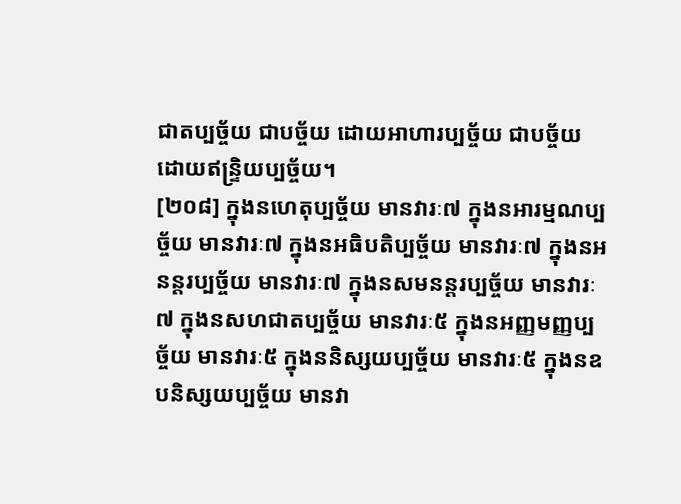ជាតប្បច្ច័យ ជាបច្ច័យ ដោយអាហារប្បច្ច័យ ជាបច្ច័យ ដោយឥន្រ្ទិយប្បច្ច័យ។
[២០៨] ក្នុងនហេតុប្បច្ច័យ មានវារៈ៧ ក្នុងនអារម្មណប្បច្ច័យ មានវារៈ៧ ក្នុងនអធិបតិប្បច្ច័យ មានវារៈ៧ ក្នុងនអនន្តរប្បច្ច័យ មានវារៈ៧ ក្នុងនសមនន្តរប្បច្ច័យ មានវារៈ៧ ក្នុងនសហជាតប្បច្ច័យ មានវារៈ៥ ក្នុងនអញ្ញមញ្ញប្បច្ច័យ មានវារៈ៥ ក្នុងននិស្សយប្បច្ច័យ មានវារៈ៥ ក្នុងនឧបនិស្សយប្បច្ច័យ មានវា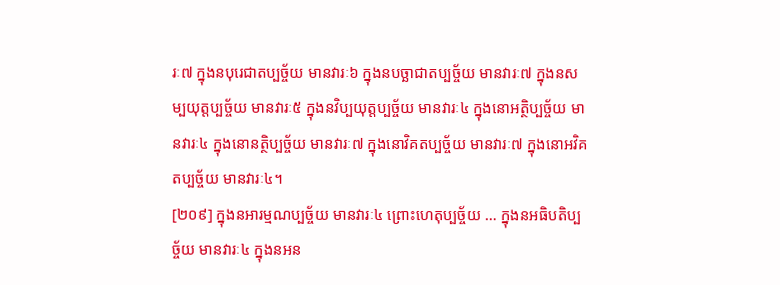រៈ៧ ក្នុងនបុរេជាតប្បច្ច័យ មានវារៈ៦ ក្នុងនបច្ឆាជាតប្បច្ច័យ មានវារៈ៧ ក្នុងនសម្បយុត្តប្បច្ច័យ មានវារៈ៥ ក្នុងនវិប្បយុត្តប្បច្ច័យ មានវារៈ៤ ក្នុងនោអត្ថិប្បច្ច័យ មានវារៈ៤ ក្នុងនោនត្ថិប្បច្ច័យ មានវារៈ៧ ក្នុងនោវិគតប្បច្ច័យ មានវារៈ៧ ក្នុងនោអវិគតប្បច្ច័យ មានវារៈ៤។
[២០៩] ក្នុងនអារម្មណប្បច្ច័យ មានវារៈ៤ ព្រោះហេតុប្បច្ច័យ … ក្នុងនអធិបតិប្បច្ច័យ មានវារៈ៤ ក្នុងនអន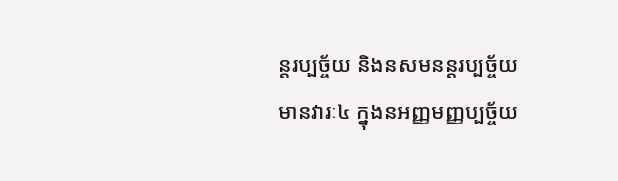ន្តរប្បច្ច័យ និងនសមនន្តរប្បច្ច័យ មានវារៈ៤ ក្នុងនអញ្ញមញ្ញប្បច្ច័យ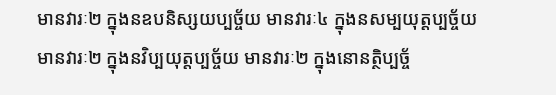មានវារៈ២ ក្នុងនឧបនិស្សយប្បច្ច័យ មានវារៈ៤ ក្នុងនសម្បយុត្តប្បច្ច័យ មានវារៈ២ ក្នុងនវិប្បយុត្តប្បច្ច័យ មានវារៈ២ ក្នុងនោនត្ថិប្បច្ច័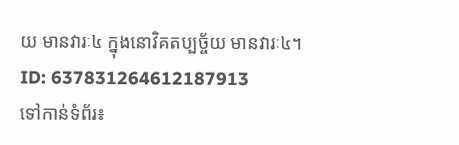យ មានវារៈ៤ ក្នុងនោវិគតប្បច្ច័យ មានវារៈ៤។
ID: 637831264612187913
ទៅកាន់ទំព័រ៖